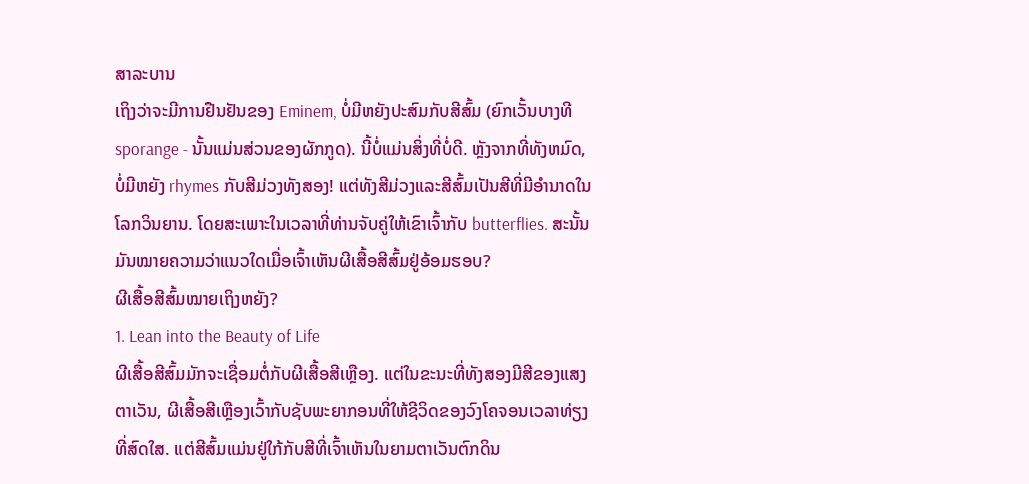ສາລະບານ
ເຖິງວ່າຈະມີການຢືນຢັນຂອງ Eminem, ບໍ່ມີຫຍັງປະສົມກັບສີສົ້ມ (ຍົກເວັ້ນບາງທີ sporange - ນັ້ນແມ່ນສ່ວນຂອງຜັກກູດ). ນີ້ບໍ່ແມ່ນສິ່ງທີ່ບໍ່ດີ. ຫຼັງຈາກທີ່ທັງຫມົດ, ບໍ່ມີຫຍັງ rhymes ກັບສີມ່ວງທັງສອງ! ແຕ່ທັງສີມ່ວງແລະສີສົ້ມເປັນສີທີ່ມີອໍານາດໃນໂລກວິນຍານ. ໂດຍສະເພາະໃນເວລາທີ່ທ່ານຈັບຄູ່ໃຫ້ເຂົາເຈົ້າກັບ butterflies. ສະນັ້ນມັນໝາຍຄວາມວ່າແນວໃດເມື່ອເຈົ້າເຫັນຜີເສື້ອສີສົ້ມຢູ່ອ້ອມຮອບ?
ຜີເສື້ອສີສົ້ມໝາຍເຖິງຫຍັງ?
1. Lean into the Beauty of Life
ຜີເສື້ອສີສົ້ມມັກຈະເຊື່ອມຕໍ່ກັບຜີເສື້ອສີເຫຼືອງ. ແຕ່ໃນຂະນະທີ່ທັງສອງມີສີຂອງແສງຕາເວັນ, ຜີເສື້ອສີເຫຼືອງເວົ້າກັບຊັບພະຍາກອນທີ່ໃຫ້ຊີວິດຂອງວົງໂຄຈອນເວລາທ່ຽງທີ່ສົດໃສ. ແຕ່ສີສົ້ມແມ່ນຢູ່ໃກ້ກັບສີທີ່ເຈົ້າເຫັນໃນຍາມຕາເວັນຕົກດິນ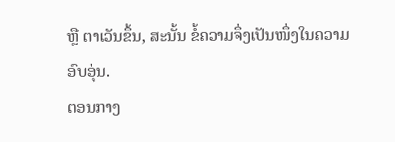ຫຼື ຕາເວັນຂຶ້ນ, ສະນັ້ນ ຂໍ້ຄວາມຈຶ່ງເປັນໜຶ່ງໃນຄວາມອົບອຸ່ນ.
ຕອນກາງ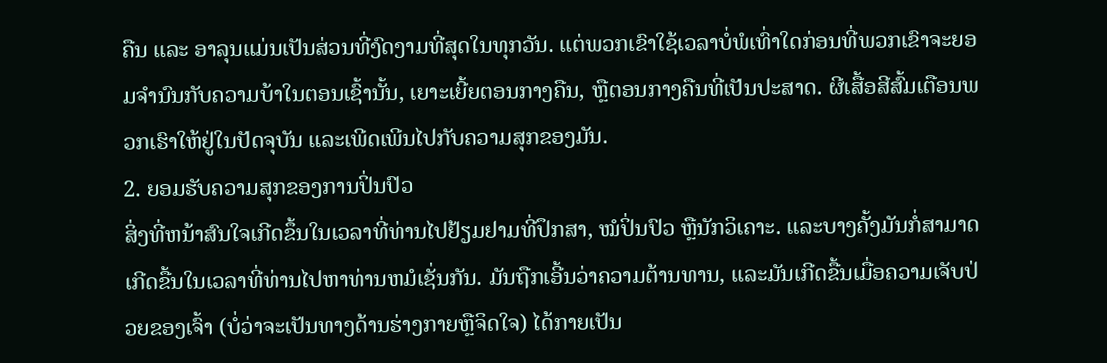ຄືນ ແລະ ອາລຸນແມ່ນເປັນສ່ວນທີ່ງົດງາມທີ່ສຸດໃນທຸກວັນ. ແຕ່ພວກເຂົາໃຊ້ເວລາບໍ່ພໍເທົ່າໃດກ່ອນທີ່ພວກເຂົາຈະຍອມຈໍານົນກັບຄວາມບ້າໃນຕອນເຊົ້ານັ້ນ, ເຍາະເຍີ້ຍຕອນກາງຄືນ, ຫຼືຕອນກາງຄືນທີ່ເປັນປະສາດ. ຜີເສື້ອສີສົ້ມເຕືອນພວກເຮົາໃຫ້ຢູ່ໃນປັດຈຸບັນ ແລະເພີດເພີນໄປກັບຄວາມສຸກຂອງມັນ.
2. ຍອມຮັບຄວາມສຸກຂອງການປິ່ນປົວ
ສິ່ງທີ່ຫນ້າສົນໃຈເກີດຂຶ້ນໃນເວລາທີ່ທ່ານໄປຢ້ຽມຢາມທີ່ປຶກສາ, ໝໍປິ່ນປົວ ຫຼືນັກວິເຄາະ. ແລະບາງຄັ້ງມັນກໍ່ສາມາດເກີດຂື້ນໃນເວລາທີ່ທ່ານໄປຫາທ່ານຫມໍເຊັ່ນກັນ. ມັນຖືກເອີ້ນວ່າຄວາມຕ້ານທານ, ແລະມັນເກີດຂື້ນເມື່ອຄວາມເຈັບປ່ວຍຂອງເຈົ້າ (ບໍ່ວ່າຈະເປັນທາງດ້ານຮ່າງກາຍຫຼືຈິດໃຈ) ໄດ້ກາຍເປັນ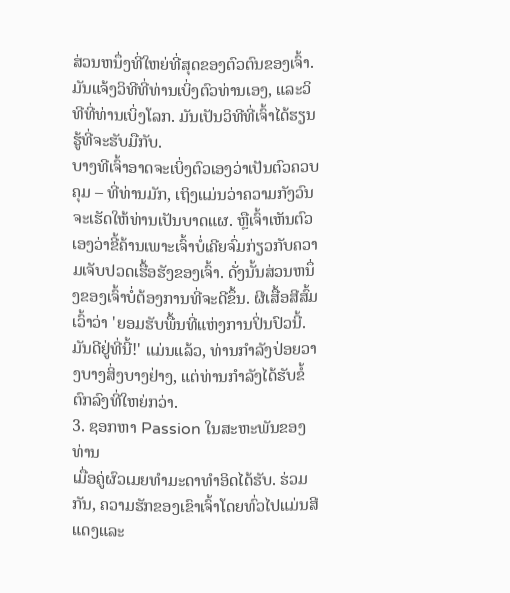ສ່ວນຫນຶ່ງທີ່ໃຫຍ່ທີ່ສຸດຂອງຕົວຕົນຂອງເຈົ້າ. ມັນແຈ້ງວິທີທີ່ທ່ານເບິ່ງຕົວທ່ານເອງ, ແລະວິທີທີ່ທ່ານເບິ່ງໂລກ. ມັນເປັນວິທີທີ່ເຈົ້າໄດ້ຮຽນຮູ້ທີ່ຈະຮັບມືກັບ.
ບາງທີເຈົ້າອາດຈະເບິ່ງຕົວເອງວ່າເປັນຕົວຄວບຄຸມ – ທີ່ທ່ານມັກ, ເຖິງແມ່ນວ່າຄວາມກັງວົນຈະເຮັດໃຫ້ທ່ານເປັນບາດແຜ. ຫຼືເຈົ້າເຫັນຕົວເອງວ່າຂີ້ຄ້ານເພາະເຈົ້າບໍ່ເຄີຍຈົ່ມກ່ຽວກັບຄວາມເຈັບປວດເຮື້ອຮັງຂອງເຈົ້າ. ດັ່ງນັ້ນສ່ວນຫນຶ່ງຂອງເຈົ້າບໍ່ຕ້ອງການທີ່ຈະດີຂຶ້ນ. ຜີເສື້ອສີສົ້ມເວົ້າວ່າ 'ຍອມຮັບພື້ນທີ່ແຫ່ງການປິ່ນປົວນີ້. ມັນດີຢູ່ທີ່ນີ້!' ແມ່ນແລ້ວ, ທ່ານກໍາລັງປ່ອຍວາງບາງສິ່ງບາງຢ່າງ, ແຕ່ທ່ານກໍາລັງໄດ້ຮັບຂໍ້ຕົກລົງທີ່ໃຫຍ່ກວ່າ.
3. ຊອກຫາ Passion ໃນສະຫະພັນຂອງທ່ານ
ເມື່ອຄູ່ຜົວເມຍທໍາມະດາທໍາອິດໄດ້ຮັບ. ຮ່ວມກັນ, ຄວາມຮັກຂອງເຂົາເຈົ້າໂດຍທົ່ວໄປແມ່ນສີແດງແລະ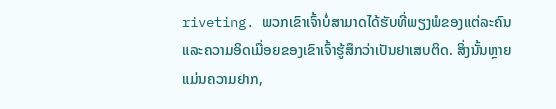riveting. ພວກເຂົາເຈົ້າບໍ່ສາມາດໄດ້ຮັບທີ່ພຽງພໍຂອງແຕ່ລະຄົນແລະຄວາມອິດເມື່ອຍຂອງເຂົາເຈົ້າຮູ້ສຶກວ່າເປັນຢາເສບຕິດ. ສິ່ງນັ້ນຫຼາຍແມ່ນຄວາມຢາກ,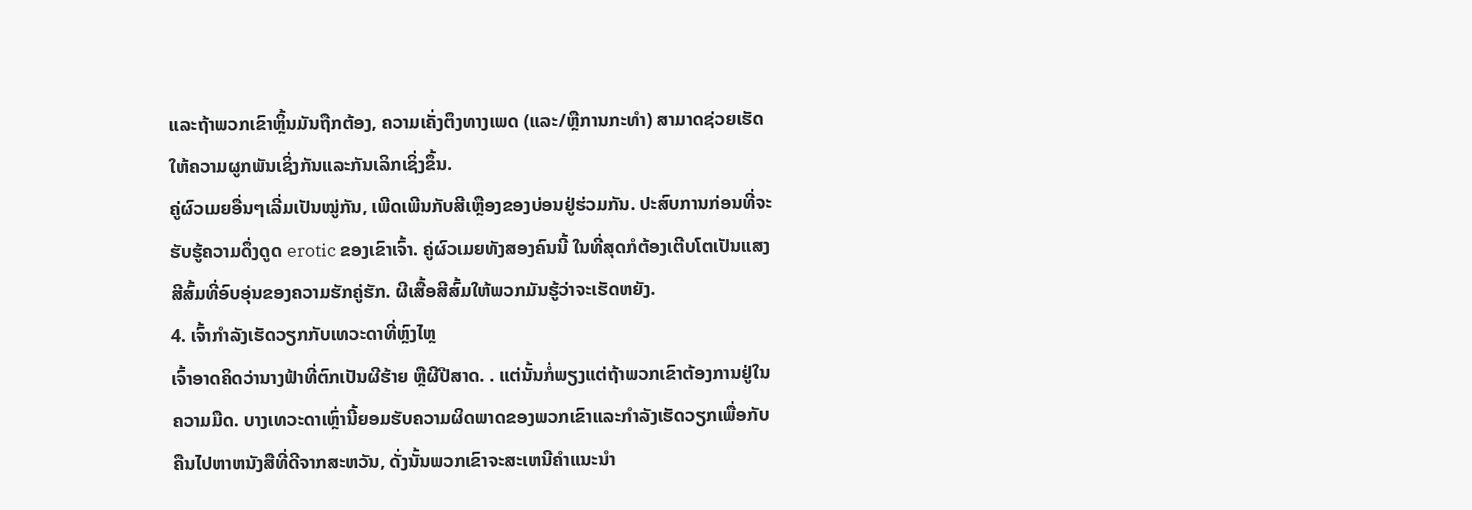ແລະຖ້າພວກເຂົາຫຼິ້ນມັນຖືກຕ້ອງ, ຄວາມເຄັ່ງຕຶງທາງເພດ (ແລະ/ຫຼືການກະທໍາ) ສາມາດຊ່ວຍເຮັດໃຫ້ຄວາມຜູກພັນເຊິ່ງກັນແລະກັນເລິກເຊິ່ງຂຶ້ນ.
ຄູ່ຜົວເມຍອື່ນໆເລີ່ມເປັນໝູ່ກັນ, ເພີດເພີນກັບສີເຫຼືອງຂອງບ່ອນຢູ່ຮ່ວມກັນ. ປະສົບການກ່ອນທີ່ຈະຮັບຮູ້ຄວາມດຶ່ງດູດ erotic ຂອງເຂົາເຈົ້າ. ຄູ່ຜົວເມຍທັງສອງຄົນນີ້ ໃນທີ່ສຸດກໍຕ້ອງເຕີບໂຕເປັນແສງສີສົ້ມທີ່ອົບອຸ່ນຂອງຄວາມຮັກຄູ່ຮັກ. ຜີເສື້ອສີສົ້ມໃຫ້ພວກມັນຮູ້ວ່າຈະເຮັດຫຍັງ.
4. ເຈົ້າກຳລັງເຮັດວຽກກັບເທວະດາທີ່ຫຼົງໄຫຼ
ເຈົ້າອາດຄິດວ່ານາງຟ້າທີ່ຕົກເປັນຜີຮ້າຍ ຫຼືຜີປີສາດ. . ແຕ່ນັ້ນກໍ່ພຽງແຕ່ຖ້າພວກເຂົາຕ້ອງການຢູ່ໃນຄວາມມືດ. ບາງເທວະດາເຫຼົ່ານີ້ຍອມຮັບຄວາມຜິດພາດຂອງພວກເຂົາແລະກໍາລັງເຮັດວຽກເພື່ອກັບຄືນໄປຫາຫນັງສືທີ່ດີຈາກສະຫວັນ, ດັ່ງນັ້ນພວກເຂົາຈະສະເຫນີຄໍາແນະນໍາ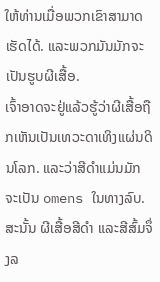ໃຫ້ທ່ານເມື່ອພວກເຂົາສາມາດເຮັດໄດ້. ແລະພວກມັນມັກຈະເປັນຮູບຜີເສື້ອ.
ເຈົ້າອາດຈະຢູ່ແລ້ວຮູ້ວ່າຜີເສື້ອຖືກເຫັນເປັນເທວະດາເທິງແຜ່ນດິນໂລກ. ແລະວ່າສີດໍາແມ່ນມັກຈະເປັນ omens ໃນທາງລົບ. ສະນັ້ນ ຜີເສື້ອສີດຳ ແລະສີສົ້ມຈຶ່ງລ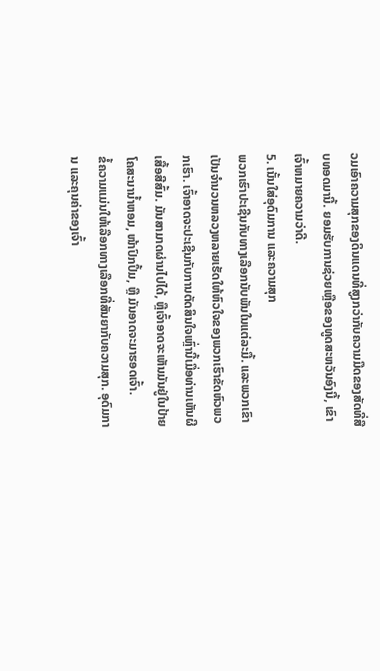ວມເອົາຄວາມສຸກຂອງດິນແດນທີ່ສູງກວ່າກັບຄວາມມືດຂອງສັດທີ່ສືບທອດມານີ້. ຍອມຮັບການຊ່ວຍເຫຼືອຂອງທູດສະຫວັນອົງນີ້, ເຂົາເຈົ້າຫມາຍຄວາມວ່າດີ.
5. ເນັ້ນໃສ່ອຸດົມການ ແລະຄວາມສຸກ
ພວກເຮົາປະເຊີນກັບທາງເລືອກນັບພັນໃນແຕ່ລະມື້. ແລະພວກເຂົາເປັນຈຳນວນຫລວງຫລາຍເຮັດໃຫ້ຫົວໃຈຂອງພວກເຮົາຂັດຫົວພວກເຮົາ. ເຈົ້າອາດຈະປະເຊີນກັບການຕັດສິນໃຈເຫຼົ່ານີ້ເມື່ອທ່ານເຫັນຜີເສື້ອສີສົ້ມ. ມັນສາມາດຜ່ານໄປໄດ້, ຫຼືເຈົ້າອາດຈະເຫັນມັນຢູ່ໃນປ້າຍໂຄສະນານ້ຳຫອມ, ໜ້າປົກປຶ້ມ, ຫຼື ມັນອາດຈະມາຮອດເຈົ້າ.
ຂໍ້ຄວາມແມ່ນໃຫ້ເລືອກທາງເລືອກທີ່ສັນຍາກັບຄວາມສຸກ. ອຸດົມການ ແລະຄຸນຄ່າຂອງເຈົ້າ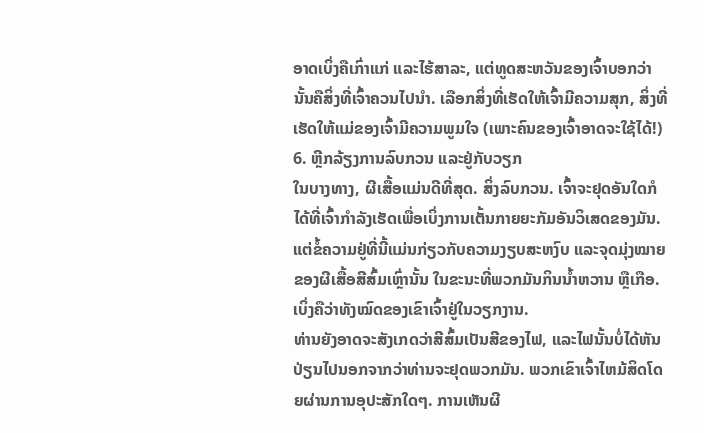ອາດເບິ່ງຄືເກົ່າແກ່ ແລະໄຮ້ສາລະ, ແຕ່ທູດສະຫວັນຂອງເຈົ້າບອກວ່ານັ້ນຄືສິ່ງທີ່ເຈົ້າຄວນໄປນຳ. ເລືອກສິ່ງທີ່ເຮັດໃຫ້ເຈົ້າມີຄວາມສຸກ, ສິ່ງທີ່ເຮັດໃຫ້ແມ່ຂອງເຈົ້າມີຄວາມພູມໃຈ (ເພາະຄົນຂອງເຈົ້າອາດຈະໃຊ້ໄດ້!)
6. ຫຼີກລ້ຽງການລົບກວນ ແລະຢູ່ກັບວຽກ
ໃນບາງທາງ, ຜີເສື້ອແມ່ນດີທີ່ສຸດ. ສິ່ງລົບກວນ. ເຈົ້າຈະຢຸດອັນໃດກໍໄດ້ທີ່ເຈົ້າກຳລັງເຮັດເພື່ອເບິ່ງການເຕັ້ນກາຍຍະກັມອັນວິເສດຂອງມັນ. ແຕ່ຂໍ້ຄວາມຢູ່ທີ່ນີ້ແມ່ນກ່ຽວກັບຄວາມງຽບສະຫງົບ ແລະຈຸດມຸ່ງໝາຍຂອງຜີເສື້ອສີສົ້ມເຫຼົ່ານັ້ນ ໃນຂະນະທີ່ພວກມັນກິນນ້ຳຫວານ ຫຼືເກືອ. ເບິ່ງຄືວ່າທັງໝົດຂອງເຂົາເຈົ້າຢູ່ໃນວຽກງານ.
ທ່ານຍັງອາດຈະສັງເກດວ່າສີສົ້ມເປັນສີຂອງໄຟ, ແລະໄຟນັ້ນບໍ່ໄດ້ຫັນປ່ຽນໄປນອກຈາກວ່າທ່ານຈະຢຸດພວກມັນ. ພວກເຂົາເຈົ້າໄຫມ້ສິດໂດຍຜ່ານການອຸປະສັກໃດໆ. ການເຫັນຜີ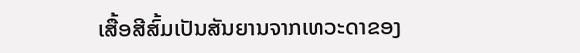ເສື້ອສີສົ້ມເປັນສັນຍານຈາກເທວະດາຂອງ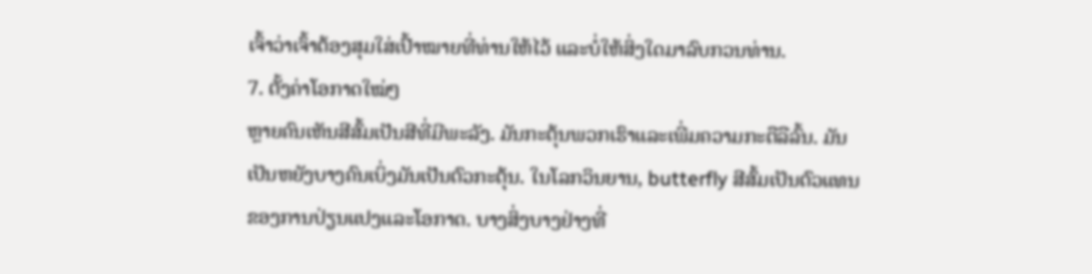ເຈົ້າວ່າເຈົ້າຕ້ອງສຸມໃສ່ເປົ້າໝາຍທີ່ທ່ານໃຫ້ໄວ້ ແລະບໍ່ໃຫ້ສິ່ງໃດມາລົບກວນທ່ານ.
7. ຕັ້ງຄ່າໂອກາດໃໝ່ໆ
ຫຼາຍຄົນເຫັນສີສົ້ມເປັນສີທີ່ມີພະລັງ. ມັນກະຕຸ້ນພວກເຮົາແລະເພີ່ມຄວາມກະຕືລືລົ້ນ. ມັນເປັນຫຍັງບາງຄົນເບິ່ງມັນເປັນຕົວກະຕຸ້ນ. ໃນໂລກວິນຍານ, butterfly ສີສົ້ມເປັນຕົວແທນຂອງການປ່ຽນແປງແລະໂອກາດ. ບາງສິ່ງບາງຢ່າງທີ່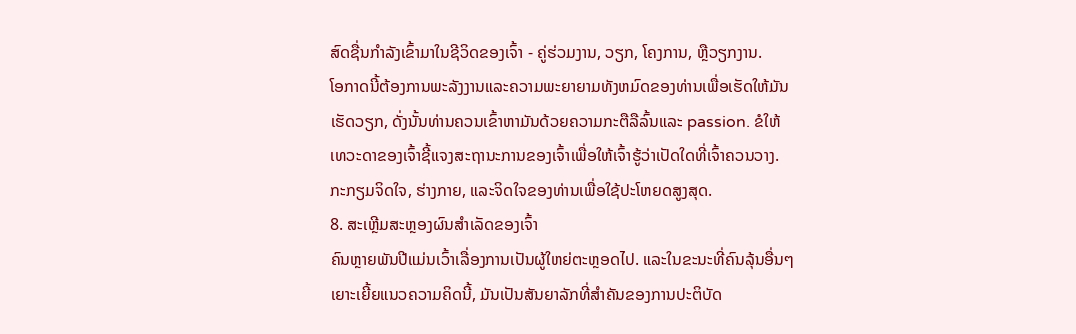ສົດຊື່ນກໍາລັງເຂົ້າມາໃນຊີວິດຂອງເຈົ້າ - ຄູ່ຮ່ວມງານ, ວຽກ, ໂຄງການ, ຫຼືວຽກງານ.
ໂອກາດນີ້ຕ້ອງການພະລັງງານແລະຄວາມພະຍາຍາມທັງຫມົດຂອງທ່ານເພື່ອເຮັດໃຫ້ມັນເຮັດວຽກ, ດັ່ງນັ້ນທ່ານຄວນເຂົ້າຫາມັນດ້ວຍຄວາມກະຕືລືລົ້ນແລະ passion. ຂໍໃຫ້ເທວະດາຂອງເຈົ້າຊີ້ແຈງສະຖານະການຂອງເຈົ້າເພື່ອໃຫ້ເຈົ້າຮູ້ວ່າເປັດໃດທີ່ເຈົ້າຄວນວາງ. ກະກຽມຈິດໃຈ, ຮ່າງກາຍ, ແລະຈິດໃຈຂອງທ່ານເພື່ອໃຊ້ປະໂຫຍດສູງສຸດ.
8. ສະເຫຼີມສະຫຼອງຜົນສຳເລັດຂອງເຈົ້າ
ຄົນຫຼາຍພັນປີແມ່ນເວົ້າເລື່ອງການເປັນຜູ້ໃຫຍ່ຕະຫຼອດໄປ. ແລະໃນຂະນະທີ່ຄົນລຸ້ນອື່ນໆເຍາະເຍີ້ຍແນວຄວາມຄິດນີ້, ມັນເປັນສັນຍາລັກທີ່ສໍາຄັນຂອງການປະຕິບັດ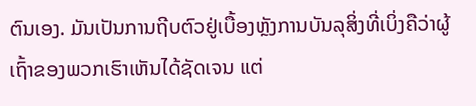ຕົນເອງ. ມັນເປັນການຖີບຕົວຢູ່ເບື້ອງຫຼັງການບັນລຸສິ່ງທີ່ເບິ່ງຄືວ່າຜູ້ເຖົ້າຂອງພວກເຮົາເຫັນໄດ້ຊັດເຈນ ແຕ່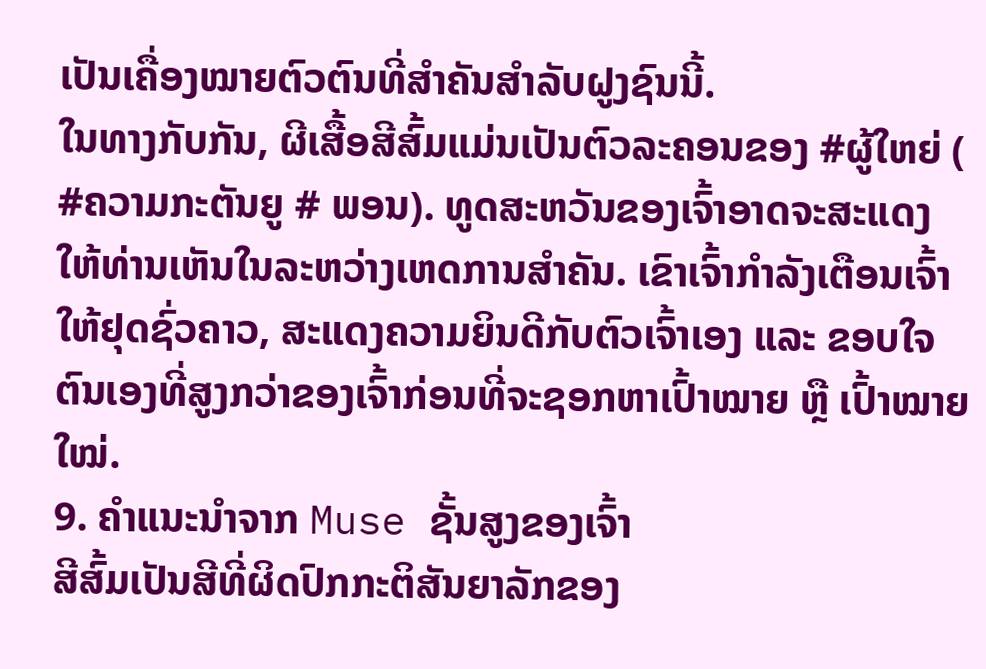ເປັນເຄື່ອງໝາຍຕົວຕົນທີ່ສຳຄັນສຳລັບຝູງຊົນນີ້.
ໃນທາງກັບກັນ, ຜີເສື້ອສີສົ້ມແມ່ນເປັນຕົວລະຄອນຂອງ #ຜູ້ໃຫຍ່ ( #ຄວາມກະຕັນຍູ # ພອນ). ທູດສະຫວັນຂອງເຈົ້າອາດຈະສະແດງໃຫ້ທ່ານເຫັນໃນລະຫວ່າງເຫດການສໍາຄັນ. ເຂົາເຈົ້າກຳລັງເຕືອນເຈົ້າໃຫ້ຢຸດຊົ່ວຄາວ, ສະແດງຄວາມຍິນດີກັບຕົວເຈົ້າເອງ ແລະ ຂອບໃຈຕົນເອງທີ່ສູງກວ່າຂອງເຈົ້າກ່ອນທີ່ຈະຊອກຫາເປົ້າໝາຍ ຫຼື ເປົ້າໝາຍໃໝ່.
9. ຄຳແນະນຳຈາກ Muse ຊັ້ນສູງຂອງເຈົ້າ
ສີສົ້ມເປັນສີທີ່ຜິດປົກກະຕິສັນຍາລັກຂອງ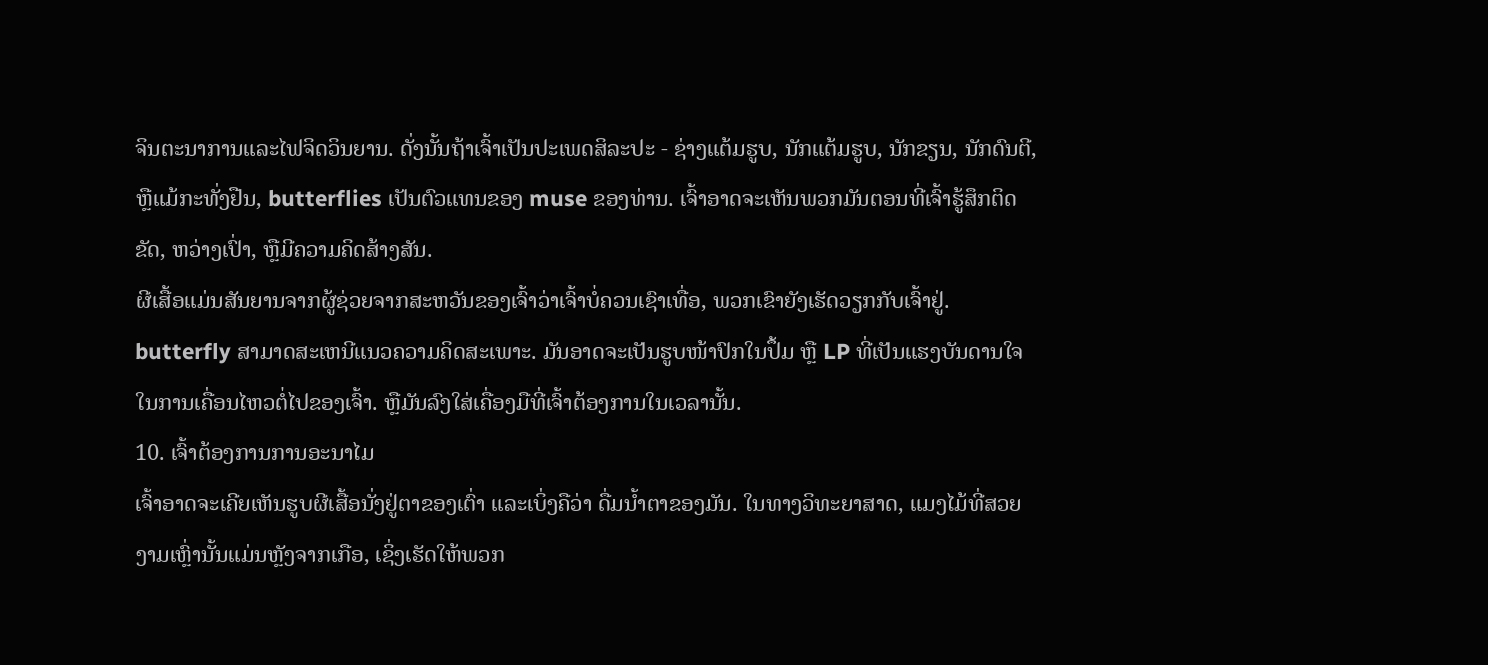ຈິນຕະນາການແລະໄຟຈິດວິນຍານ. ດັ່ງນັ້ນຖ້າເຈົ້າເປັນປະເພດສິລະປະ - ຊ່າງແຕ້ມຮູບ, ນັກແຕ້ມຮູບ, ນັກຂຽນ, ນັກດົນຕີ, ຫຼືແມ້ກະທັ່ງຢືນ, butterflies ເປັນຕົວແທນຂອງ muse ຂອງທ່ານ. ເຈົ້າອາດຈະເຫັນພວກມັນຕອນທີ່ເຈົ້າຮູ້ສຶກຕິດຂັດ, ຫວ່າງເປົ່າ, ຫຼືມີຄວາມຄິດສ້າງສັນ.
ຜີເສື້ອແມ່ນສັນຍານຈາກຜູ້ຊ່ວຍຈາກສະຫວັນຂອງເຈົ້າວ່າເຈົ້າບໍ່ຄວນເຊົາເທື່ອ, ພວກເຂົາຍັງເຮັດວຽກກັບເຈົ້າຢູ່. butterfly ສາມາດສະເຫນີແນວຄວາມຄິດສະເພາະ. ມັນອາດຈະເປັນຮູບໜ້າປົກໃນປຶ້ມ ຫຼື LP ທີ່ເປັນແຮງບັນດານໃຈໃນການເຄື່ອນໄຫວຕໍ່ໄປຂອງເຈົ້າ. ຫຼືມັນລົງໃສ່ເຄື່ອງມືທີ່ເຈົ້າຕ້ອງການໃນເວລານັ້ນ.
10. ເຈົ້າຕ້ອງການການອະນາໄມ
ເຈົ້າອາດຈະເຄີຍເຫັນຮູບຜີເສື້ອນັ່ງຢູ່ຕາຂອງເຕົ່າ ແລະເບິ່ງຄືວ່າ ດື່ມນໍ້າຕາຂອງມັນ. ໃນທາງວິທະຍາສາດ, ແມງໄມ້ທີ່ສວຍງາມເຫຼົ່ານັ້ນແມ່ນຫຼັງຈາກເກືອ, ເຊິ່ງເຮັດໃຫ້ພວກ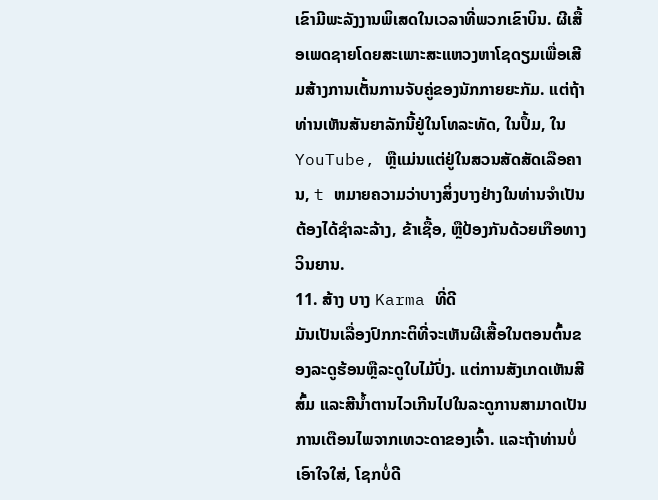ເຂົາມີພະລັງງານພິເສດໃນເວລາທີ່ພວກເຂົາບິນ. ຜີເສື້ອເພດຊາຍໂດຍສະເພາະສະແຫວງຫາໂຊດຽມເພື່ອເສີມສ້າງການເຕັ້ນການຈັບຄູ່ຂອງນັກກາຍຍະກັມ. ແຕ່ຖ້າທ່ານເຫັນສັນຍາລັກນີ້ຢູ່ໃນໂທລະທັດ, ໃນປຶ້ມ, ໃນ YouTube, ຫຼືແມ່ນແຕ່ຢູ່ໃນສວນສັດສັດເລືອຄານ, t ຫມາຍຄວາມວ່າບາງສິ່ງບາງຢ່າງໃນທ່ານຈໍາເປັນຕ້ອງໄດ້ຊໍາລະລ້າງ, ຂ້າເຊື້ອ, ຫຼືປ້ອງກັນດ້ວຍເກືອທາງວິນຍານ.
11. ສ້າງ ບາງ Karma ທີ່ດີ
ມັນເປັນເລື່ອງປົກກະຕິທີ່ຈະເຫັນຜີເສື້ອໃນຕອນຕົ້ນຂອງລະດູຮ້ອນຫຼືລະດູໃບໄມ້ປົ່ງ. ແຕ່ການສັງເກດເຫັນສີສົ້ມ ແລະສີນໍ້າຕານໄວເກີນໄປໃນລະດູການສາມາດເປັນການເຕືອນໄພຈາກເທວະດາຂອງເຈົ້າ. ແລະຖ້າທ່ານບໍ່ເອົາໃຈໃສ່, ໂຊກບໍ່ດີ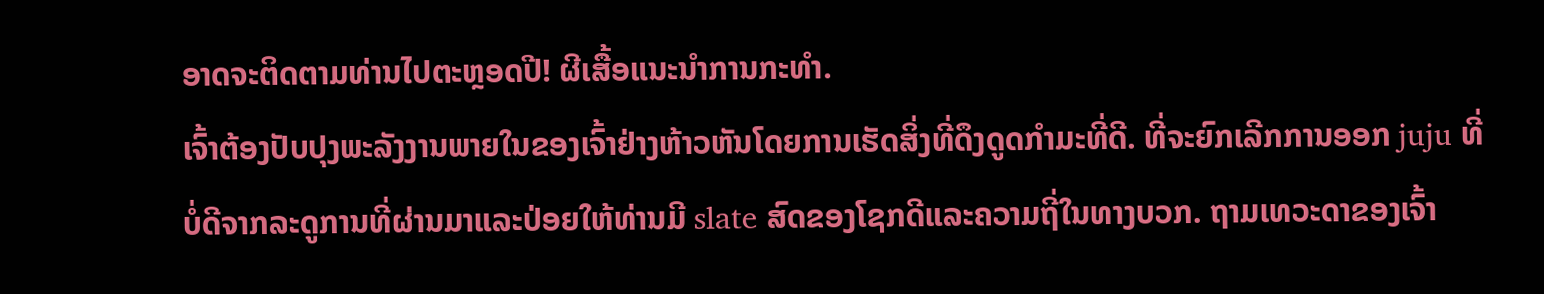ອາດຈະຕິດຕາມທ່ານໄປຕະຫຼອດປີ! ຜີເສື້ອແນະນຳການກະທຳ.
ເຈົ້າຕ້ອງປັບປຸງພະລັງງານພາຍໃນຂອງເຈົ້າຢ່າງຫ້າວຫັນໂດຍການເຮັດສິ່ງທີ່ດຶງດູດກຳມະທີ່ດີ. ທີ່ຈະຍົກເລີກການອອກ juju ທີ່ບໍ່ດີຈາກລະດູການທີ່ຜ່ານມາແລະປ່ອຍໃຫ້ທ່ານມີ slate ສົດຂອງໂຊກດີແລະຄວາມຖີ່ໃນທາງບວກ. ຖາມເທວະດາຂອງເຈົ້າ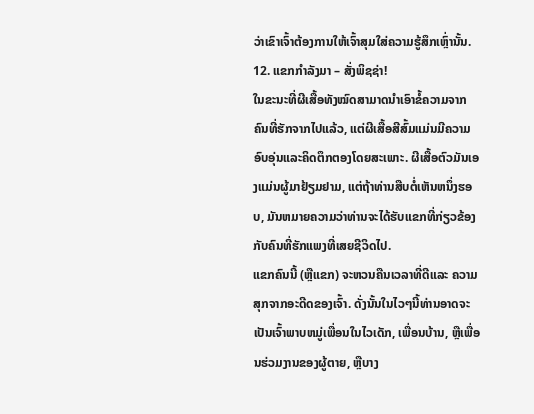ວ່າເຂົາເຈົ້າຕ້ອງການໃຫ້ເຈົ້າສຸມໃສ່ຄວາມຮູ້ສຶກເຫຼົ່ານັ້ນ.
12. ແຂກກຳລັງມາ – ສັ່ງພິຊຊ່າ!
ໃນຂະນະທີ່ຜີເສື້ອທັງໝົດສາມາດນຳເອົາຂໍ້ຄວາມຈາກຄົນທີ່ຮັກຈາກໄປແລ້ວ, ແຕ່ຜີເສື້ອສີສົ້ມແມ່ນມີຄວາມອົບອຸ່ນແລະຄິດຕຶກຕອງໂດຍສະເພາະ. ຜີເສື້ອຕົວມັນເອງແມ່ນຜູ້ມາຢ້ຽມຢາມ, ແຕ່ຖ້າທ່ານສືບຕໍ່ເຫັນຫນຶ່ງຮອບ, ມັນຫມາຍຄວາມວ່າທ່ານຈະໄດ້ຮັບແຂກທີ່ກ່ຽວຂ້ອງກັບຄົນທີ່ຮັກແພງທີ່ເສຍຊີວິດໄປ.
ແຂກຄົນນີ້ (ຫຼືແຂກ) ຈະຫວນຄືນເວລາທີ່ດີແລະ ຄວາມສຸກຈາກອະດີດຂອງເຈົ້າ. ດັ່ງນັ້ນໃນໄວໆນີ້ທ່ານອາດຈະເປັນເຈົ້າພາບຫມູ່ເພື່ອນໃນໄວເດັກ, ເພື່ອນບ້ານ, ຫຼືເພື່ອນຮ່ວມງານຂອງຜູ້ຕາຍ, ຫຼືບາງ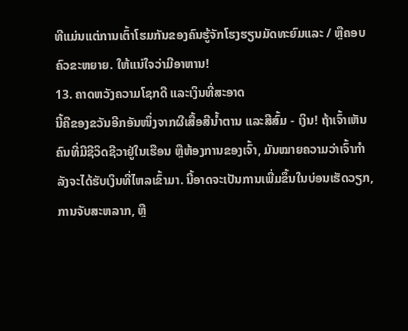ທີແມ່ນແຕ່ການເຕົ້າໂຮມກັນຂອງຄົນຮູ້ຈັກໂຮງຮຽນມັດທະຍົມແລະ / ຫຼືຄອບຄົວຂະຫຍາຍ. ໃຫ້ແນ່ໃຈວ່າມີອາຫານ!
13. ຄາດຫວັງຄວາມໂຊກດີ ແລະເງິນທີ່ສະອາດ
ນີ້ຄືຂອງຂວັນອີກອັນໜຶ່ງຈາກຜີເສື້ອສີນ້ຳຕານ ແລະສີສົ້ມ - ເງິນ! ຖ້າເຈົ້າເຫັນຄົນທີ່ມີຊີວິດຊີວາຢູ່ໃນເຮືອນ ຫຼືຫ້ອງການຂອງເຈົ້າ, ມັນໝາຍຄວາມວ່າເຈົ້າກຳລັງຈະໄດ້ຮັບເງິນທີ່ໄຫລເຂົ້າມາ. ນີ້ອາດຈະເປັນການເພີ່ມຂຶ້ນໃນບ່ອນເຮັດວຽກ, ການຈັບສະຫລາກ, ຫຼື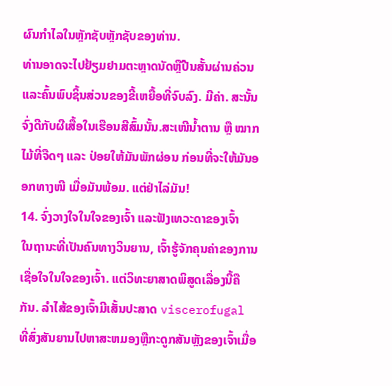ຜົນກໍາໄລໃນຫຼັກຊັບຫຼັກຊັບຂອງທ່ານ.
ທ່ານອາດຈະໄປຢ້ຽມຢາມຕະຫຼາດນັດຫຼືປືນສັ້ນຜ່ານຄ່ວນແລະຄົ້ນພົບຊິ້ນສ່ວນຂອງຂີ້ເຫຍື້ອທີ່ຈົບລົງ. ມີຄ່າ. ສະນັ້ນຈົ່ງດີກັບຜີເສື້ອໃນເຮືອນສີສົ້ມນັ້ນ.ສະເໜີນ້ຳຕານ ຫຼື ໝາກໄມ້ທີ່ຈືດໆ ແລະ ປ່ອຍໃຫ້ມັນພັກຜ່ອນ ກ່ອນທີ່ຈະໃຫ້ມັນອອກທາງໜີ ເມື່ອມັນພ້ອມ. ແຕ່ຢ່າໄລ່ມັນ!
14. ຈົ່ງວາງໃຈໃນໃຈຂອງເຈົ້າ ແລະຟັງເທວະດາຂອງເຈົ້າ
ໃນຖານະທີ່ເປັນຄົນທາງວິນຍານ, ເຈົ້າຮູ້ຈັກຄຸນຄ່າຂອງການເຊື່ອໃຈໃນໃຈຂອງເຈົ້າ. ແຕ່ວິທະຍາສາດພິສູດເລື່ອງນີ້ຄືກັນ. ລໍາໄສ້ຂອງເຈົ້າມີເສັ້ນປະສາດ viscerofugal ທີ່ສົ່ງສັນຍານໄປຫາສະຫມອງຫຼືກະດູກສັນຫຼັງຂອງເຈົ້າເມື່ອ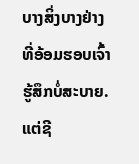ບາງສິ່ງບາງຢ່າງທີ່ອ້ອມຮອບເຈົ້າຮູ້ສຶກບໍ່ສະບາຍ. ແຕ່ຊີ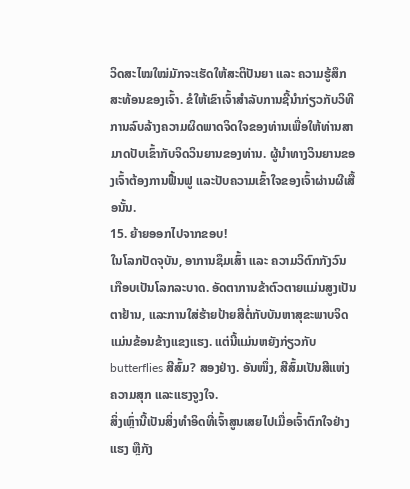ວິດສະໄໝໃໝ່ມັກຈະເຮັດໃຫ້ສະຕິປັນຍາ ແລະ ຄວາມຮູ້ສຶກສະທ້ອນຂອງເຈົ້າ. ຂໍໃຫ້ເຂົາເຈົ້າສໍາລັບການຊີ້ນໍາກ່ຽວກັບວິທີການລົບລ້າງຄວາມຜິດພາດຈິດໃຈຂອງທ່ານເພື່ອໃຫ້ທ່ານສາມາດປັບເຂົ້າກັບຈິດວິນຍານຂອງທ່ານ. ຜູ້ນຳທາງວິນຍານຂອງເຈົ້າຕ້ອງການຟື້ນຟູ ແລະປັບຄວາມເຂົ້າໃຈຂອງເຈົ້າຜ່ານຜີເສື້ອນັ້ນ.
15. ຍ້າຍອອກໄປຈາກຂອບ!
ໃນໂລກປັດຈຸບັນ, ອາການຊຶມເສົ້າ ແລະ ຄວາມວິຕົກກັງວົນເກືອບເປັນໂລກລະບາດ. ອັດຕາການຂ້າຕົວຕາຍແມ່ນສູງເປັນຕາຢ້ານ, ແລະການໃສ່ຮ້າຍປ້າຍສີຕໍ່ກັບບັນຫາສຸຂະພາບຈິດແມ່ນຂ້ອນຂ້າງແຂງແຮງ. ແຕ່ນີ້ແມ່ນຫຍັງກ່ຽວກັບ butterflies ສີສົ້ມ? ສອງຢ່າງ. ອັນໜຶ່ງ, ສີສົ້ມເປັນສີແຫ່ງຄວາມສຸກ ແລະແຮງຈູງໃຈ.
ສິ່ງເຫຼົ່ານີ້ເປັນສິ່ງທຳອິດທີ່ເຈົ້າສູນເສຍໄປເມື່ອເຈົ້າຕົກໃຈຢ່າງແຮງ ຫຼືກັງ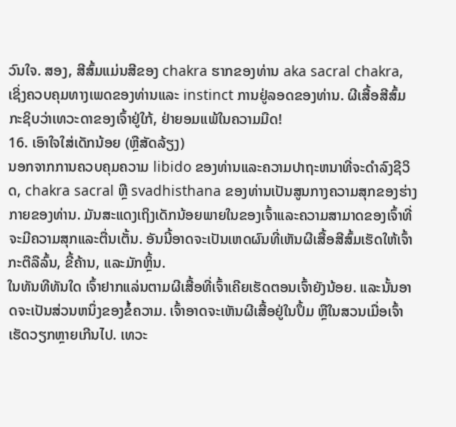ວົນໃຈ. ສອງ, ສີສົ້ມແມ່ນສີຂອງ chakra ຮາກຂອງທ່ານ aka sacral chakra, ເຊິ່ງຄວບຄຸມທາງເພດຂອງທ່ານແລະ instinct ການຢູ່ລອດຂອງທ່ານ. ຜີເສື້ອສີສົ້ມກະຊິບວ່າເທວະດາຂອງເຈົ້າຢູ່ໃກ້, ຢ່າຍອມແພ້ໃນຄວາມມືດ!
16. ເອົາໃຈໃສ່ເດັກນ້ອຍ (ຫຼືສັດລ້ຽງ)
ນອກຈາກການຄວບຄຸມຄວາມ libido ຂອງທ່ານແລະຄວາມປາຖະຫນາທີ່ຈະດໍາລົງຊີວິດ, chakra sacral ຫຼື svadhisthana ຂອງທ່ານເປັນສູນກາງຄວາມສຸກຂອງຮ່າງກາຍຂອງທ່ານ. ມັນສະແດງເຖິງເດັກນ້ອຍພາຍໃນຂອງເຈົ້າແລະຄວາມສາມາດຂອງເຈົ້າທີ່ຈະມີຄວາມສຸກແລະຕື່ນເຕັ້ນ. ອັນນີ້ອາດຈະເປັນເຫດຜົນທີ່ເຫັນຜີເສື້ອສີສົ້ມເຮັດໃຫ້ເຈົ້າກະຕືລືລົ້ນ, ຂີ້ຄ້ານ, ແລະມັກຫຼິ້ນ.
ໃນທັນທີທັນໃດ ເຈົ້າຢາກແລ່ນຕາມຜີເສື້ອທີ່ເຈົ້າເຄີຍເຮັດຕອນເຈົ້າຍັງນ້ອຍ. ແລະນັ້ນອາດຈະເປັນສ່ວນຫນຶ່ງຂອງຂໍ້ຄວາມ. ເຈົ້າອາດຈະເຫັນຜີເສື້ອຢູ່ໃນປຶ້ມ ຫຼືໃນສວນເມື່ອເຈົ້າເຮັດວຽກຫຼາຍເກີນໄປ. ເທວະ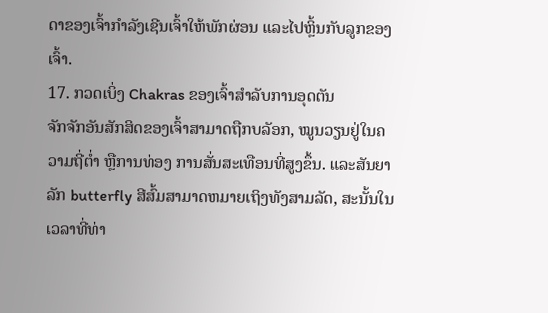ດາຂອງເຈົ້າກຳລັງເຊີນເຈົ້າໃຫ້ພັກຜ່ອນ ແລະໄປຫຼິ້ນກັບລູກຂອງເຈົ້າ.
17. ກວດເບິ່ງ Chakras ຂອງເຈົ້າສຳລັບການອຸດຕັນ
ຈັກຈັກອັນສັກສິດຂອງເຈົ້າສາມາດຖືກບລັອກ, ໝູນວຽນຢູ່ໃນຄວາມຖີ່ຕໍ່າ ຫຼືການທ່ອງ ການສັ່ນສະເທືອນທີ່ສູງຂຶ້ນ. ແລະສັນຍາລັກ butterfly ສີສົ້ມສາມາດຫມາຍເຖິງທັງສາມລັດ, ສະນັ້ນໃນເວລາທີ່ທ່າ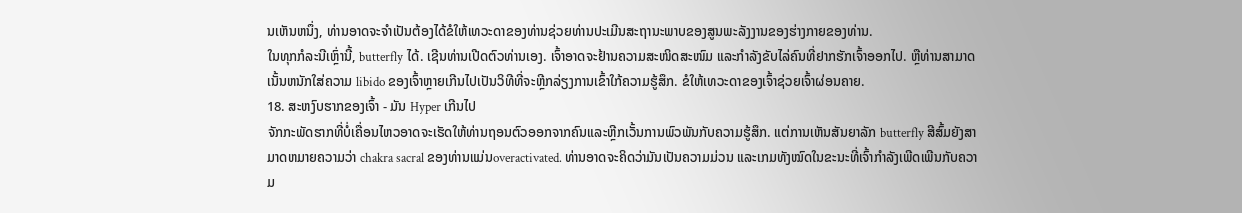ນເຫັນຫນຶ່ງ, ທ່ານອາດຈະຈໍາເປັນຕ້ອງໄດ້ຂໍໃຫ້ເທວະດາຂອງທ່ານຊ່ວຍທ່ານປະເມີນສະຖານະພາບຂອງສູນພະລັງງານຂອງຮ່າງກາຍຂອງທ່ານ.
ໃນທຸກກໍລະນີເຫຼົ່ານີ້, butterfly ໄດ້. ເຊີນທ່ານເປີດຕົວທ່ານເອງ. ເຈົ້າອາດຈະຢ້ານຄວາມສະໜິດສະໜົມ ແລະກຳລັງຂັບໄລ່ຄົນທີ່ຢາກຮັກເຈົ້າອອກໄປ. ຫຼືທ່ານສາມາດເນັ້ນຫນັກໃສ່ຄວາມ libido ຂອງເຈົ້າຫຼາຍເກີນໄປເປັນວິທີທີ່ຈະຫຼີກລ່ຽງການເຂົ້າໃກ້ຄວາມຮູ້ສຶກ. ຂໍໃຫ້ເທວະດາຂອງເຈົ້າຊ່ວຍເຈົ້າຜ່ອນຄາຍ.
18. ສະຫງົບຮາກຂອງເຈົ້າ - ມັນ Hyper ເກີນໄປ
ຈັກກະພັດຮາກທີ່ບໍ່ເຄື່ອນໄຫວອາດຈະເຮັດໃຫ້ທ່ານຖອນຕົວອອກຈາກຄົນແລະຫຼີກເວັ້ນການພົວພັນກັບຄວາມຮູ້ສຶກ. ແຕ່ການເຫັນສັນຍາລັກ butterfly ສີສົ້ມຍັງສາມາດຫມາຍຄວາມວ່າ chakra sacral ຂອງທ່ານແມ່ນoveractivated. ທ່ານອາດຈະຄິດວ່າມັນເປັນຄວາມມ່ວນ ແລະເກມທັງໝົດໃນຂະນະທີ່ເຈົ້າກຳລັງເພີດເພີນກັບຄວາມ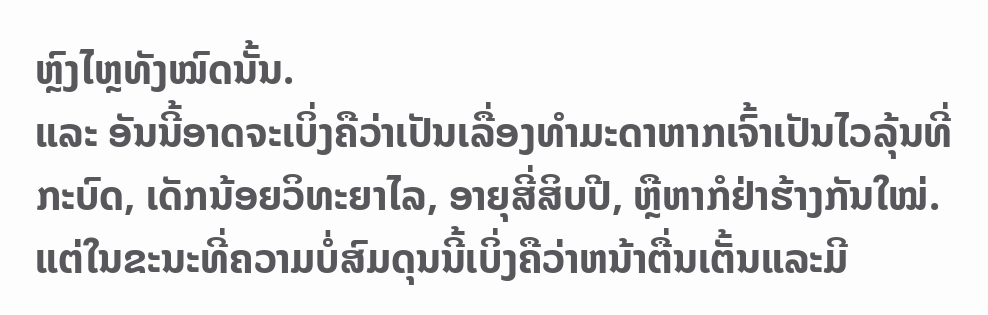ຫຼົງໄຫຼທັງໝົດນັ້ນ.
ແລະ ອັນນີ້ອາດຈະເບິ່ງຄືວ່າເປັນເລື່ອງທຳມະດາຫາກເຈົ້າເປັນໄວລຸ້ນທີ່ກະບົດ, ເດັກນ້ອຍວິທະຍາໄລ, ອາຍຸສີ່ສິບປີ, ຫຼືຫາກໍຢ່າຮ້າງກັນໃໝ່. ແຕ່ໃນຂະນະທີ່ຄວາມບໍ່ສົມດຸນນີ້ເບິ່ງຄືວ່າຫນ້າຕື່ນເຕັ້ນແລະມີ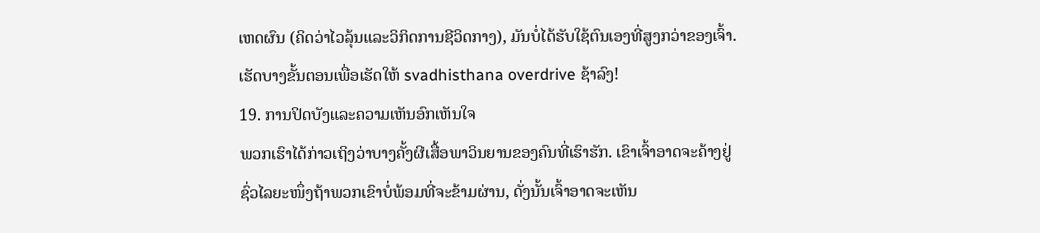ເຫດຜົນ (ຄິດວ່າໄວລຸ້ນແລະວິກິດການຊີວິດກາງ), ມັນບໍ່ໄດ້ຮັບໃຊ້ຕົນເອງທີ່ສູງກວ່າຂອງເຈົ້າ. ເຮັດບາງຂັ້ນຕອນເພື່ອເຮັດໃຫ້ svadhisthana overdrive ຊ້າລົງ!
19. ການປິດບັງແລະຄວາມເຫັນອົກເຫັນໃຈ
ພວກເຮົາໄດ້ກ່າວເຖິງວ່າບາງຄັ້ງຜີເສື້ອພາວິນຍານຂອງຄົນທີ່ເຮົາຮັກ. ເຂົາເຈົ້າອາດຈະຄ້າງຢູ່ຊົ່ວໄລຍະໜຶ່ງຖ້າພວກເຂົາບໍ່ພ້ອມທີ່ຈະຂ້າມຜ່ານ, ດັ່ງນັ້ນເຈົ້າອາດຈະເຫັນ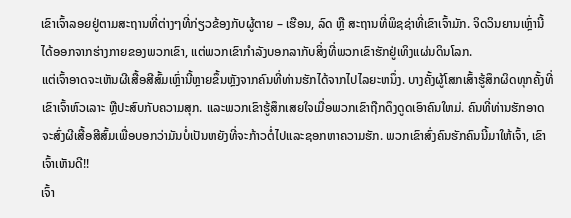ເຂົາເຈົ້າລອຍຢູ່ຕາມສະຖານທີ່ຕ່າງໆທີ່ກ່ຽວຂ້ອງກັບຜູ້ຕາຍ – ເຮືອນ, ລົດ ຫຼື ສະຖານທີ່ພິຊຊ່າທີ່ເຂົາເຈົ້າມັກ. ຈິດວິນຍານເຫຼົ່ານີ້ໄດ້ອອກຈາກຮ່າງກາຍຂອງພວກເຂົາ, ແຕ່ພວກເຂົາກໍາລັງບອກລາກັບສິ່ງທີ່ພວກເຂົາຮັກຢູ່ເທິງແຜ່ນດິນໂລກ.
ແຕ່ເຈົ້າອາດຈະເຫັນຜີເສື້ອສີສົ້ມເຫຼົ່ານີ້ຫຼາຍຂຶ້ນຫຼັງຈາກຄົນທີ່ທ່ານຮັກໄດ້ຈາກໄປໄລຍະຫນຶ່ງ. ບາງຄັ້ງຜູ້ໂສກເສົ້າຮູ້ສຶກຜິດທຸກຄັ້ງທີ່ເຂົາເຈົ້າຫົວເລາະ ຫຼືປະສົບກັບຄວາມສຸກ. ແລະພວກເຂົາຮູ້ສຶກເສຍໃຈເມື່ອພວກເຂົາຖືກດຶງດູດເອົາຄົນໃຫມ່. ຄົນທີ່ທ່ານຮັກອາດຈະສົ່ງຜີເສື້ອສີສົ້ມເພື່ອບອກວ່າມັນບໍ່ເປັນຫຍັງທີ່ຈະກ້າວຕໍ່ໄປແລະຊອກຫາຄວາມຮັກ. ພວກເຂົາສົ່ງຄົນຮັກຄົນນີ້ມາໃຫ້ເຈົ້າ, ເຂົາເຈົ້າເຫັນດີ!!
ເຈົ້າ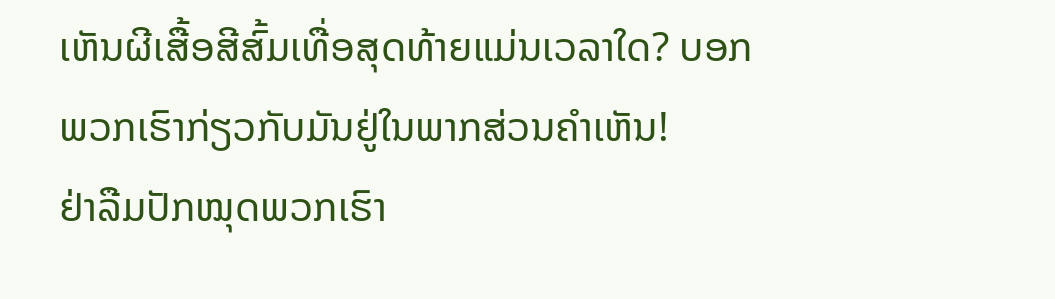ເຫັນຜີເສື້ອສີສົ້ມເທື່ອສຸດທ້າຍແມ່ນເວລາໃດ? ບອກພວກເຮົາກ່ຽວກັບມັນຢູ່ໃນພາກສ່ວນຄໍາເຫັນ!
ຢ່າລືມປັກໝຸດພວກເຮົາ